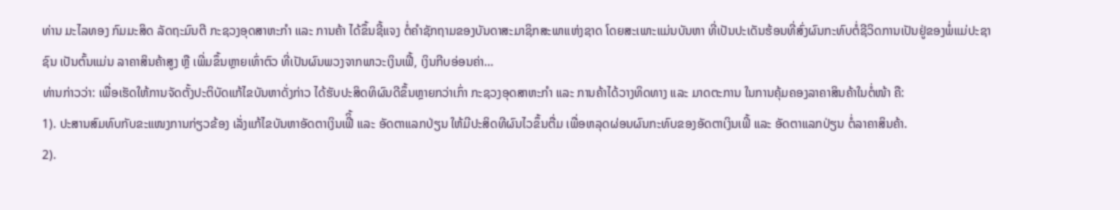ທ່ານ ມະໄລທອງ ກົມມະສິດ ລັດຖະມົນຕີ ກະຊວງອຸດສາຫະກໍາ ເເລະ ການຄ້າ ໄດ້ຂຶ້ນຊີ້ແຈງ ຕໍ່ຄຳຊັກຖາມຂອງບັນດາສະມາຊິກສະພາແຫ່ງຊາດ ໂດຍສະເພາະແມ່ນບັນຫາ ທີ່ເປັນປະເດັນຮ້ອນທີ່ສົ່ງຜົນກະທົບຕໍ່ຊີວິດການເປັນຢູ່ຂອງພໍ່ແມ່ປະຊາຊົນ ເປັນຕົ້ນແມ່ນ ລາຄາສິນຄ້າສູງ ຫຼື ເພີ່ມຂຶ້ນຫຼາຍເທົ່າຕົວ ທີ່ເປັນຜົນພວງຈາກພາວະເງິນເຟີ້, ເງິນກີບອ່ອນຄ່າ…
ທ່ານກ່າວວ່າ: ເພື່ອເຮັດໃຫ້ການຈັດຕັ້ງປະຕິບັດແກ້ໄຂບັນຫາດັ່ງກ່າວ ໄດ້ຮັບປະສິດທິຜົນດີຂຶ້ນຫຼາຍກວ່າເກົ່າ ກະຊວງອຸດສາຫະກຳ ແລະ ການຄ້າໄດ້ວາງທິດທາງ ແລະ ມາດຕະການ ໃນການຄຸ້ມຄອງລາຄາສິນຄ້າໃນຕໍ່ໜ້າ ຄື:
1). ປະສານສົມທົບກັບຂະແໜງການກ່ຽວຂ້ອງ ເລັ່ງແກ້ໄຂບັນຫາອັດຕາເງິນເຟີິ້ ແລະ ອັດຕາແລກປ່ຽນ ໃຫ້ມີປະສິດທີຜົນໄວຂຶ້ນຕື່ມ ເພື່ອຫລຸດຜ່ອນຜົນກະທົບຂອງອັດຕາເງິນເຟິ້ ແລະ ອັດຕາແລກປ່ຽນ ຕໍ່ລາຄາສິນຄ້າ.
2).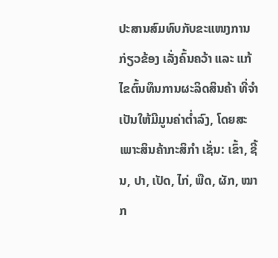ປະສານສົມທົບກັບຂະແໜງການກ່ຽວຂ້ອງ ເລັ່ງຄົ້ນຄວ້າ ແລະ ແກ້ໄຂຕົ້ນທຶນການຜະລິດສິນຄ້າ ທີ່ຈຳເປັນໃຫ້ມີມູນຄ່າຕໍ່າລົງ, ໂດຍສະເພາະສິນຄ້າກະສິກຳ ເຊັ່ນ: ເຂົ້າ, ຊີ້ນ, ປາ, ເປັດ, ໄກ່, ພືດ, ຜັກ, ໝາກ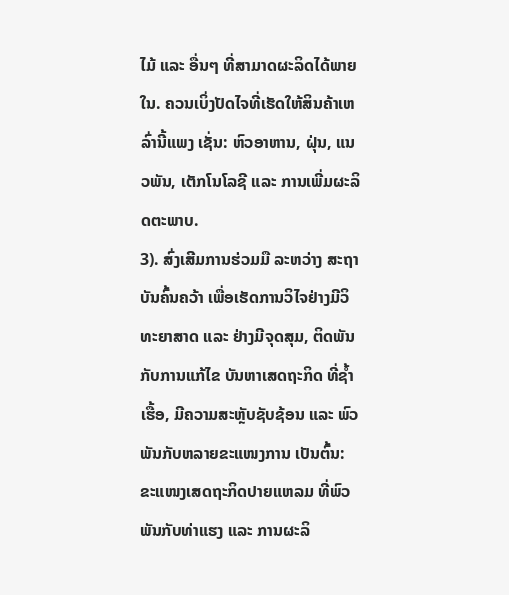ໄມ້ ແລະ ອື່ນໆ ທີ່ສາມາດຜະລິດໄດ້ພາຍໃນ. ຄວນເບິ່ງປັດໄຈທີ່ເຮັດໃຫ້ສິນຄ້າເຫລົ່ານີ້ແພງ ເຊັ່ນ: ຫົວອາຫານ, ຝຸ່ນ, ແນວພັນ, ເຕັກໂນໂລຊີ ແລະ ການເພີ່ມຜະລິດຕະພາບ.
3). ສົ່ງເສີມການຮ່ວມມື ລະຫວ່າງ ສະຖາບັນຄົ້ນຄວ້າ ເພື່ອເຮັດການວິໄຈຢ່າງມີວິທະຍາສາດ ແລະ ຢ່າງມີຈຸດສຸມ, ຕິດພັນກັບການແກ້ໄຂ ບັນຫາເສດຖະກິດ ທີ່ຊໍ້າເຮື້ອ, ມີຄວາມສະຫຼັບຊັບຊ້ອນ ແລະ ພົວພັນກັບຫລາຍຂະແໜງການ ເປັນຕົ້ນ: ຂະແໜງເສດຖະກິດປາຍແຫລມ ທີ່ພົວພັນກັບທ່າແຮງ ແລະ ການຜະລິ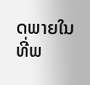ດພາຍໃນ ທີ່ພ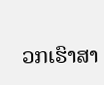ວກເຮົາສາ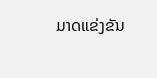ມາດແຂ່ງຂັນ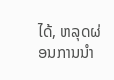ໄດ້, ຫລຸດຜ່ອນການນຳ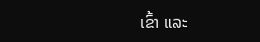ເຂົ້າ ແລະ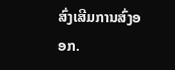ສົ່ງເສີມການສົ່ງອອກ.